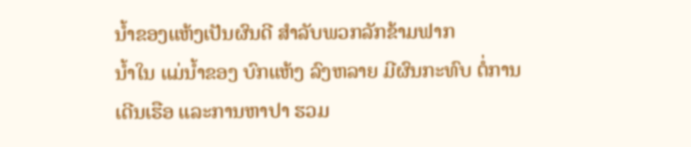ນໍ້າຂອງແຫ້ງເປັນຜົນດີ ສໍາລັບພວກລັກຂ້າມຟາກ
ນໍ້າໃນ ແມ່ນໍ້າຂອງ ບົກແຫ້ງ ລົງຫລາຍ ມີຜົນກະທົບ ຕໍ່ການເດີນເຮືອ ແລະການຫາປາ ຮວມ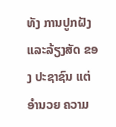ທັງ ການປູກຝັງ ແລະລ້ຽງສັດ ຂອງ ປະຊາຊົນ ແຕ່ອໍານວຍ ຄວາມ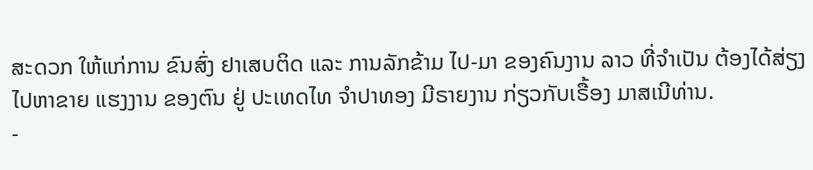ສະດວກ ໃຫ້ແກ່ການ ຂົນສົ່ງ ຢາເສບຕິດ ແລະ ການລັກຂ້າມ ໄປ-ມາ ຂອງຄົນງານ ລາວ ທີ່ຈໍາເປັນ ຕ້ອງໄດ້ສ່ຽງ ໄປຫາຂາຍ ແຮງງານ ຂອງຕົນ ຢູ່ ປະເທດໄທ ຈຳປາທອງ ມີຣາຍງານ ກ່ຽວກັບເຣື້ອງ ມາສເນີທ່ານ.
-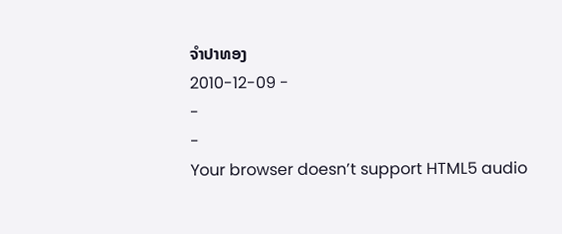ຈໍາປາທອງ
2010-12-09 -
-
-
Your browser doesn’t support HTML5 audio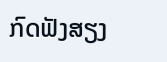ກົດຟັງສຽງ